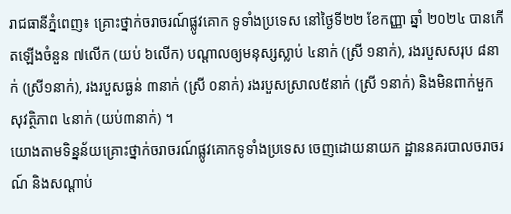រាជធានីភ្នំពេញ៖ គ្រោះថ្នាក់ចរាចរណ៍ផ្លូវគោក ទូទាំងប្រទេស នៅថ្ងៃទី២២ ខែកញ្ញា ឆ្នាំ ២០២៤ បានកើតឡើងចំនួន ៧លើក (យប់ ៦លើក) បណ្តាលឲ្យមនុស្សស្លាប់ ៤នាក់ (ស្រី ១នាក់), រងរបួសសរុប ៨នាក់ (ស្រី១នាក់), រងរបួសធ្ងន់ ៣នាក់ (ស្រី ០នាក់) រងរបួសស្រាល៥នាក់ (ស្រី ១នាក់) និងមិនពាក់មួកសុវត្ថិភាព ៤នាក់ (យប់៣នាក់) ។
យោងតាមទិន្នន័យគ្រោះថ្នាក់ចរាចរណ៍ផ្លូវគោកទូទាំងប្រទេស ចេញដោយនាយក ដ្ឋាននគរបាលចរាចរណ៍ និងសណ្តាប់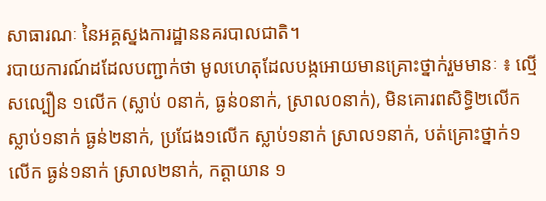សាធារណៈ នៃអគ្គស្នងការដ្ឋាននគរបាលជាតិ។
របាយការណ៍ដដែលបញ្ជាក់ថា មូលហេតុដែលបង្កអោយមានគ្រោះថ្នាក់រួមមានៈ ៖ ល្មើសល្បឿន ១លើក (ស្លាប់ ០នាក់, ធ្ងន់០នាក់, ស្រាល០នាក់), មិនគោរពសិទ្ធិ២លើក ស្លាប់១នាក់ ធ្ងន់២នាក់, ប្រជែង១លើក ស្លាប់១នាក់ ស្រាល១នាក់, បត់គ្រោះថ្នាក់១លើក ធ្ងន់១នាក់ ស្រាល២នាក់, កត្តាយាន ១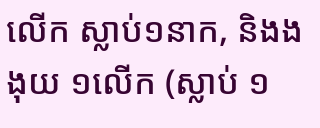លើក ស្លាប់១នាក, និងងងុយ ១លើក (ស្លាប់ ១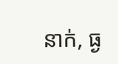នាក់, ធ្ង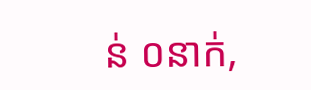ន់ ០នាក់,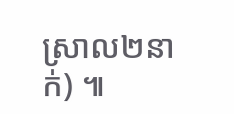ស្រាល២នាក់) ៕